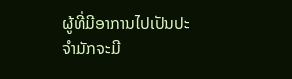ຜູ້ທີ່ມີອາການໄປເປັນປະຈຳມັກຈະມີ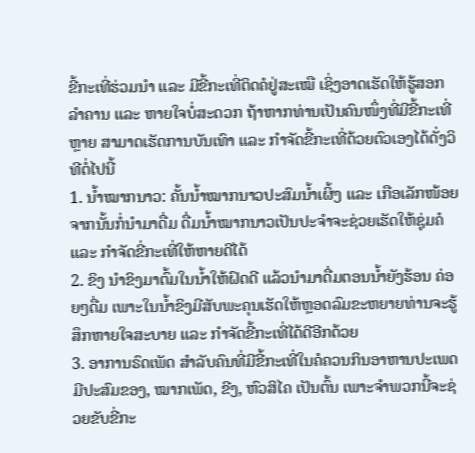ຂີ້ກະເທີ່ຮ່ວມນຳ ແລະ ມີຂີ້ກະເທີ່ຕິດຄໍຢູ່ສະເໝື ເຊິ່ງອາດເຮັດໃຫ້ຮູ້ສອກລຳຄານ ແລະ ຫາຍໃຈບໍ່ສະດວກ ຖ້າຫາກທ່ານເປັນຄົນໜຶ່ງທີ່ມີຂີ້ກະເທີ່ຫຼາຍ ສາມາດເຮັດການບັນເທົາ ແລະ ກຳຈັດຂີ້ກະເທີ່ດ້ວຍຕົວເອງໄດ້ດັ່ງວິທີຕໍ່ໄປນີ້
1. ນ້ຳໝາກນາວ: ຄັ້ນນ້ຳໝາກນາວປະສົມນ້ຳເຜິ້ງ ແລະ ເກືອເລັກໜ້ອຍ ຈາກນັ້ນກໍ່ນຳມາດື່ມ ດື່ມນ້ຳໝາກນາວເປັນປະຈຳຈະຊ່ວຍເຮັດໃຫ້ຊຸ່ມຄໍ ແລະ ກຳຈັດຂີ່ກະເທີ່ໃຫ້ຫາຍດີໄດ້
2. ຂິງ ນຳຂິງມາຕົ້ມໃນນ້ຳໃຫ້ຝົດດີ ແລ້ວນຳມາດື່ມຕອນນ້ຳຍັງຮ້ອນ ຄ່ອຍໆດື່ມ ເພາະໃນນ້ຳຂິງມີສັບພະຄຸນເຮັດໃຫ້ຫຼອດລົມຂະຫຍາຍທ່ານຈະຮູ້ສຶກຫາຍໃຈສະບາຍ ແລະ ກຳຈັດຂີ້ກະເທີ່ໄດ້ດີອີກດ້ວຍ
3. ອາການຣົດເພັດ ສຳລັບຄົນທີ່ມີຂີ້ກະເທີ່ໃນຄໍຄວນກິນອາຫານປະເພດມີປະສົມຂອງ, ໝາກເພັດ, ຂີງ, ຫົວສິໄຄ ເປັນຕົ້ນ ເພາະຈຳພວກນີ້ຈະຊ່ວຍຂັບຂີ່ກະ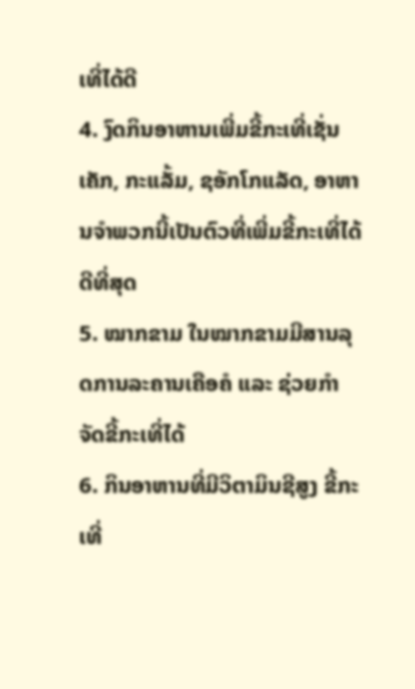ເທີ່ໄດ້ດີ
4. ງົດກິນອາຫານເພີ່ມຂີ້ກະເທີ່ເຊັ່ນ ເຄັກ, ກະແລັ້ມ, ຊອັກໂກແລັດ, ອາຫານຈຳພວກນີ້ເປັນຕົວທີ່ເພີ່ມຂີ້ກະເທີ່ໄດ້ດີທີ່ສຸດ
5. ໝາກຂາມ ໃນໝາກຂາມມີສານລຸດການລະຄານເຄືອຄໍ ແລະ ຊ່ວຍກຳຈັດຂີ້ກະເທີ່ໄດ້
6. ກິນອາຫານທີ່ມີວິຕາມິນຊີສູງ ຂີ້ກະເທີ່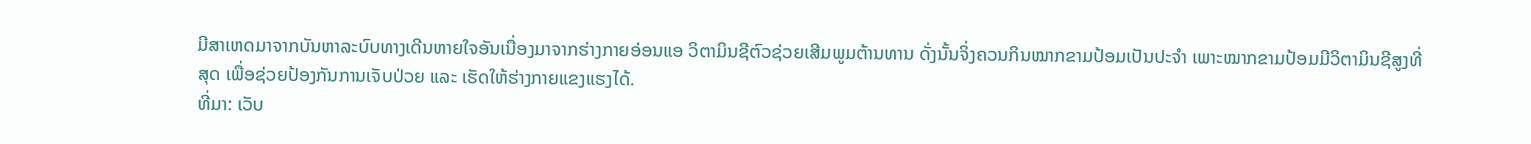ມີສາເຫດມາຈາກບັນຫາລະບົບທາງເດີນຫາຍໃຈອັນເນື່ອງມາຈາກຮ່າງກາຍອ່ອນແອ ວິຕາມິນຊີຕົວຊ່ວຍເສີມພູມຕ້ານທານ ດັ່ງນັ້ນຈິ່ງຄວນກິນໝາກຂາມປ້ອມເປັນປະຈຳ ເພາະໝາກຂາມປ້ອມມີວິຕາມິນຊີສູງທີ່ສຸດ ເພື່ອຊ່ວຍປ້ອງກັນການເຈັບປ່ວຍ ແລະ ເຮັດໃຫ້ຮ່າງກາຍແຂງແຮງໄດ້.
ທີ່ມາ: ເວັບ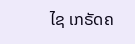ໄຊ ເກຣັດຄ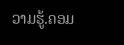ວາມຮູ້.ຄອມ